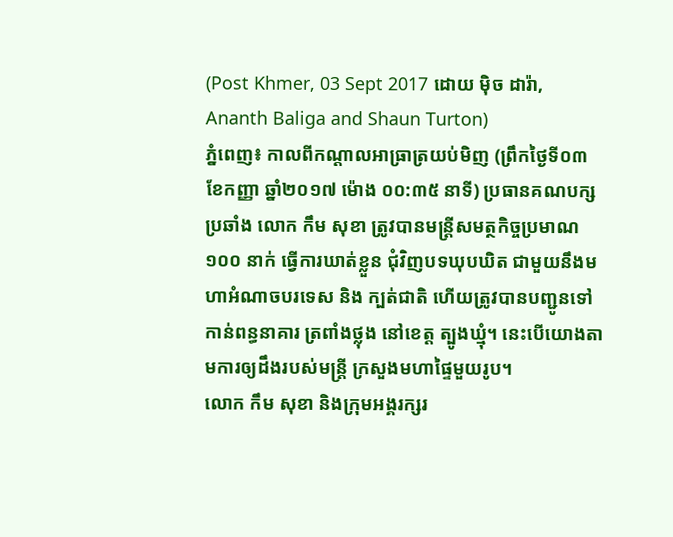(Post Khmer, 03 Sept 2017 ដោយ ម៉ិច ដារ៉ា, Ananth Baliga and Shaun Turton)
ភ្នំពេញ៖ កាលពីកណ្តាលអាធ្រាត្រយប់មិញ (ព្រឹកថ្ងៃទី០៣ ខែកញ្ញា ឆ្នាំ២០១៧ ម៉ោង ០០:៣៥ នាទី) ប្រធានគណបក្សប្រឆាំង លោក កឹម សុខា ត្រូវបានមន្រ្តីសមត្ថកិច្ចប្រមាណ ១០០ នាក់ ធ្វើការឃាត់ខ្លួន ជុំវិញបទឃុបឃិត ជាមួយនឹងមហាអំណាចបរទេស និង ក្បត់ជាតិ ហើយត្រូវបានបញ្ជូនទៅកាន់ពន្ធនាគារ ត្រពាំងថ្លុង នៅខេត្ត ត្បូងឃ្មុំ។ នេះបើយោងតាមការឲ្យដឹងរបស់មន្រ្តី ក្រសួងមហាផ្ទៃមួយរូប។
លោក កឹម សុខា និងក្រុមអង្គរក្សរ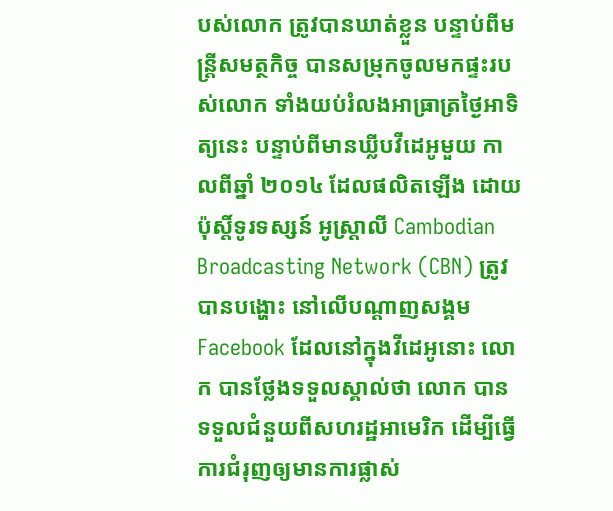បស់លោក ត្រូវបានឃាត់ខ្លួន បន្ទាប់ពីមន្រ្តីសមត្ថកិច្ច បានសម្រុកចូលមកផ្ទះរបស់លោក ទាំងយប់រំលងអាធ្រាត្រថ្ងៃអាទិត្យនេះ បន្ទាប់ពីមានឃ្លីបវីដេអូមួយ កាលពីឆ្នាំ ២០១៤ ដែលផលិតឡើង ដោយប៉ុស្តិ៍ទូរទស្សន៍ អូស្ត្រាលី Cambodian Broadcasting Network (CBN) ត្រូវបានបង្ហោះ នៅលើបណ្តាញសង្គម Facebook ដែលនៅក្នុងវីដេអូនោះ លោក បានថ្លែងទទួលស្គាល់ថា លោក បានទទួលជំនួយពីសហរដ្ឋអាមេរិក ដើម្បីធ្វើការជំរុញឲ្យមានការផ្លាស់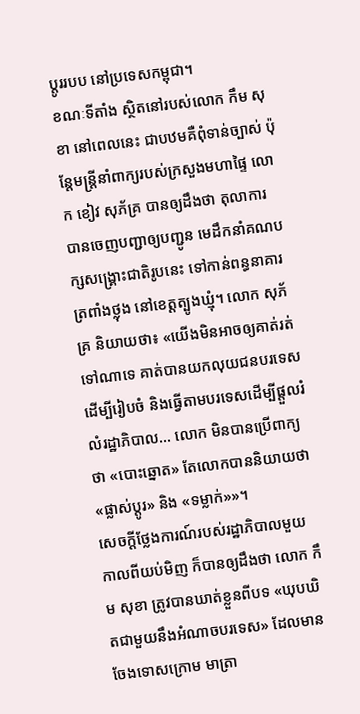ប្តូររបប នៅប្រទេសកម្ពុជា។
ខណៈទីតាំង ស្ថិតនៅរបស់លោក កឹម សុខា នៅពេលនេះ ជាបឋមគឺពុំទាន់ច្បាស់ ប៉ុន្តែមន្រ្តីនាំពាក្យរបស់ក្រសួងមហាផ្ទៃ លោក ខៀវ សុភ័គ្រ បានឲ្យដឹងថា តុលាការ បានចេញបញ្ជាឲ្យបញ្ជូន មេដឹកនាំគណបក្សសង្គ្រោះជាតិរូបនេះ ទៅកាន់ពន្ធនាគារត្រពាំងថ្លុង នៅខេត្តត្បូងឃ្មុំ។ លោក សុភ័គ្រ និយាយថា៖ «យើងមិនអាចឲ្យគាត់រត់ទៅណាទេ គាត់បានយកលុយជនបរទេស ដើម្បីរៀបចំ និងធ្វើតាមបរទេសដើម្បីផ្តួលរំលំរដ្ឋាភិបាល… លោក មិនបានប្រើពាក្យថា «បោះឆ្នោត» តែលោកបាននិយាយថា «ផ្លាស់ប្តូរ» និង «ទម្លាក់»»។
សេចក្តីថ្លែងការណ៍របស់រដ្ឋាភិបាលមួយ កាលពីយប់មិញ ក៏បានឲ្យដឹងថា លោក កឹម សុខា ត្រូវបានឃាត់ខ្លួនពីបទ «ឃុបឃិតជាមួយនឹងអំណាចបរទេស» ដែលមានចែងទោសក្រោម មាត្រា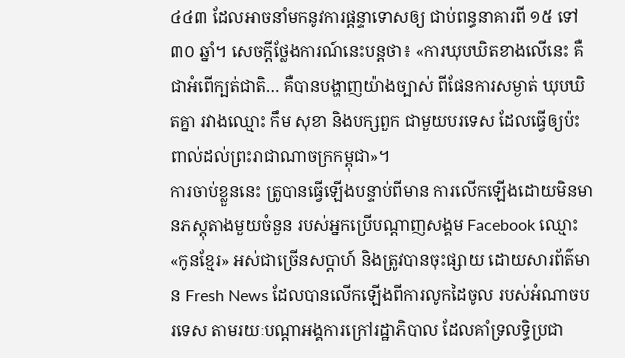៤៤៣ ដែលអាចនាំមកនូវការផ្តន្ទាទោសឲ្យ ជាប់ពន្ធនាគារពី ១៥ ទៅ ៣០ ឆ្នាំ។ សេចក្តីថ្លែងការណ៍នេះបន្តថា៖ «ការឃុបឃិតខាងលើនេះ គឺជាអំពើក្បត់ជាតិ… គឺបានបង្ហាញយ៉ាងច្បាស់ ពីផែនការសម្ងាត់ ឃុបឃិតគ្នា រវាងឈ្មោះ កឹម សុខា និងបក្សពួក ជាមួយបរទេស ដែលធ្វើឲ្យប៉ះពាល់ដល់ព្រះរាជាណាចក្រកម្ពុជា»។
ការចាប់ខ្លួននេះ ត្រូបានធ្វើឡើងបន្ទាប់ពីមាន ការលើកឡើងដោយមិនមានភស្តុតាងមួយចំនួន របស់អ្នកប្រើបណ្តាញសង្គម Facebook ឈ្មោះ «កូនខ្មែរ» អស់ជាច្រើនសប្តាហ៍ និងត្រូវបានចុះផ្សាយ ដោយសារព័ត៌មាន Fresh News ដែលបានលើកឡើងពីការលូកដៃចូល របស់អំណាចបរទេស តាមរយៈបណ្តាអង្គការក្រៅរដ្ឋាភិបាល ដែលគាំទ្រលទ្ធិប្រជា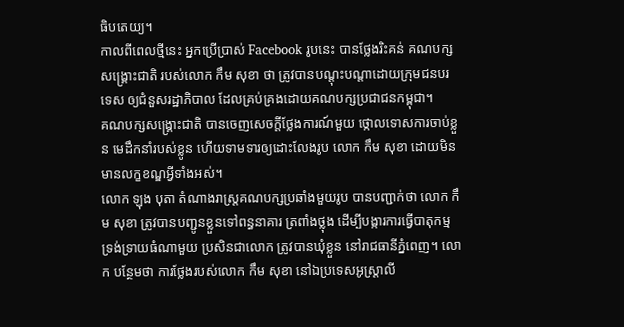ធិបតេយ្យ។
កាលពីពេលថ្មីនេះ អ្នកប្រើប្រាស់ Facebook រូបនេះ បានថ្លែងរិះគន់ គណបក្សសង្គ្រោះជាតិ របស់លោក កឹម សុខា ថា ត្រូវបានបណ្តុះបណ្តាដោយក្រុមជនបរទេស ឲ្យជំនួសរដ្ឋាភិបាល ដែលគ្រប់គ្រងដោយគណបក្សប្រជាជនកម្ពុជា។
គណបក្សសង្គ្រោះជាតិ បានចេញសេចក្តីថ្លែងការណ៍មួយ ថ្កោលទោសការចាប់ខ្លួន មេដឹកនាំរបស់ខ្លូន ហើយទាមទារឲ្យដោះលែងរូប លោក កឹម សុខា ដោយមិនមានលក្ខខណ្ឌអ្វីទាំងអស់។
លោក ឡុង បុតា តំណាងរាស្រ្តគណបក្សប្រឆាំងមួយរូប បានបញ្ជាក់ថា លោក កឹម សុខា ត្រូវបានបញ្ជូនខ្លួនទៅពន្ធនាគារ ត្រពាំងថ្លុង ដើម្បីបង្ការការធ្វើបាតុកម្មទ្រង់ទ្រាយធំណាមួយ ប្រសិនជាលោក ត្រូវបានឃុំខ្លួន នៅរាជធានីភ្នំពេញ។ លោក បន្ថែមថា ការថ្លែងរបស់លោក កឹម សុខា នៅឯប្រទេសអូស្រ្តាលី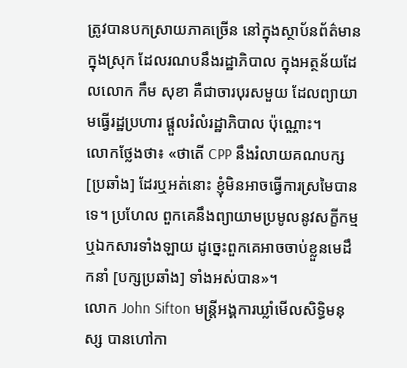ត្រូវបានបកស្រាយភាគច្រើន នៅក្នុងស្ថាប័នព័ត៌មាន ក្នុងស្រុក ដែលរណបនឹងរដ្ឋាភិបាល ក្នុងអត្ថន័យដែលលោក កឹម សុខា គឺជាចារបុរសមួយ ដែលព្យាយាមធ្វើរដ្ឋប្រហារ ផ្តួលរំលំរដ្ឋាភិបាល ប៉ុណ្ណោះ។
លោកថ្លែងថា៖ «ថាតើ CPP នឹងរំលាយគណបក្ស [ប្រឆាំង] ដែរឬអត់នោះ ខ្ញុំមិនអាចធ្វើការស្រមៃបានទេ។ ប្រហែល ពួកគេនឹងព្យាយាមប្រមូលនូវសក្ខីកម្ម ឬឯកសារទាំងឡាយ ដូច្នេះពួកគេអាចចាប់ខ្លួនមេដឹកនាំ [បក្សប្រឆាំង] ទាំងអស់បាន»។
លោក John Sifton មន្ត្រីអង្គការឃ្លាំមើលសិទ្ធិមនុស្ស បានហៅកា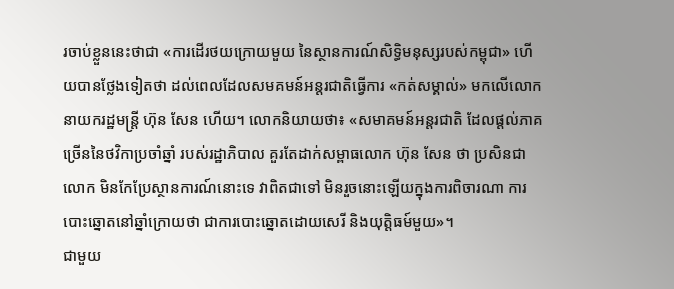រចាប់ខ្លួននេះថាជា «ការដើរថយក្រោយមួយ នៃស្ថានការណ៍សិទ្ធិមនុស្សរបស់កម្ពុជា» ហើយបានថ្លែងទៀតថា ដល់ពេលដែលសមគមន៍អន្តរជាតិធ្វើការ «កត់សម្គាល់» មកលើលោកនាយករដ្ឋមន្រ្តី ហ៊ុន សែន ហើយ។ លោកនិយាយថា៖ «សមាគមន៍អន្តរជាតិ ដែលផ្តល់ភាគច្រើននៃថវិកាប្រចាំឆ្នាំ របស់រដ្ឋាភិបាល គួរតែដាក់សម្ពាធលោក ហ៊ុន សែន ថា ប្រសិនជាលោក មិនកែប្រែស្ថានការណ៍នោះទេ វាពិតជាទៅ មិនរួចនោះឡើយក្នុងការពិចារណា ការបោះឆ្នោតនៅឆ្នាំក្រោយថា ជាការបោះឆ្នោតដោយសេរី និងយុត្តិធម៍មួយ»។
ជាមួយ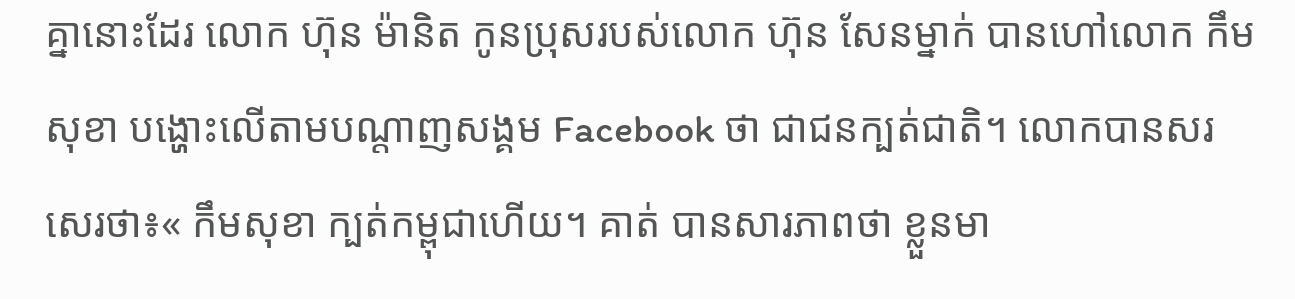គ្នានោះដែរ លោក ហ៊ុន ម៉ានិត កូនប្រុសរបស់លោក ហ៊ុន សែនម្នាក់ បានហៅលោក កឹម សុខា បង្ហោះលើតាមបណ្តាញសង្គម Facebook ថា ជាជនក្បត់ជាតិ។ លោកបានសរសេរថា៖« កឹមសុខា ក្បត់កម្ពុជាហើយ។ គាត់ បានសារភាពថា ខ្លួនមា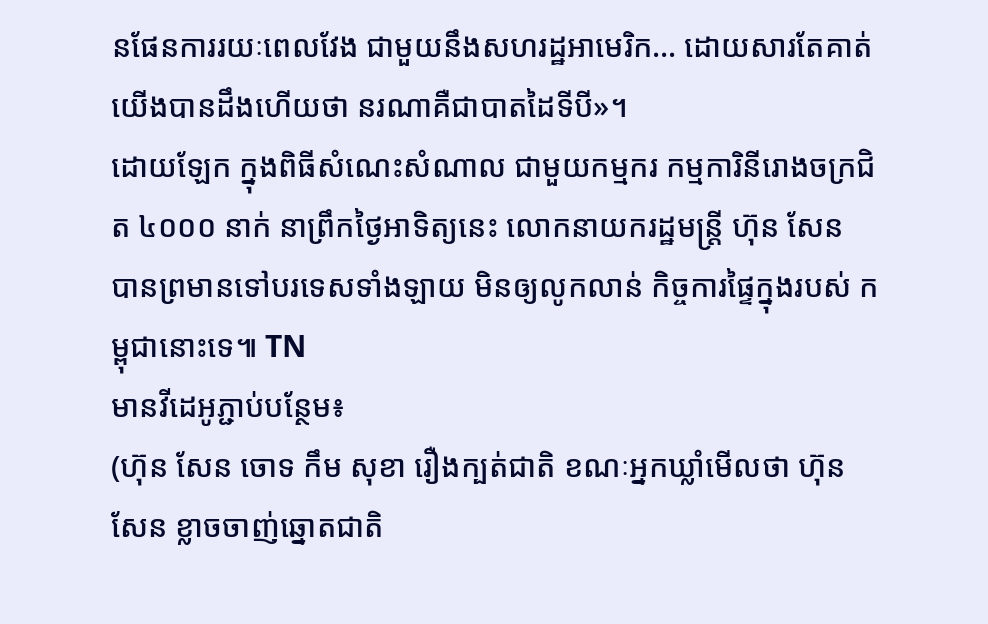នផែនការរយៈពេលវែង ជាមួយនឹងសហរដ្ឋអាមេរិក… ដោយសារតែគាត់ យើងបានដឹងហើយថា នរណាគឺជាបាតដៃទីបី»។
ដោយឡែក ក្នុងពិធីសំណេះសំណាល ជាមួយកម្មករ កម្មការិនីរោងចក្រជិត ៤០០០ នាក់ នាព្រឹកថ្ងៃអាទិត្យនេះ លោកនាយករដ្ឋមន្ត្រី ហ៊ុន សែន បានព្រមានទៅបរទេសទាំងឡាយ មិនឲ្យលូកលាន់ កិច្ចការផ្ទៃក្នុងរបស់ កម្ពុជានោះទេ៕ TN
មានវីដេអូភ្ជាប់បន្ថែម៖
(ហ៊ុន សែន ចោទ កឹម សុខា រឿងក្បត់ជាតិ ខណៈអ្នកឃ្លាំមើលថា ហ៊ុន សែន ខ្លាចចាញ់ឆ្នោតជាតិ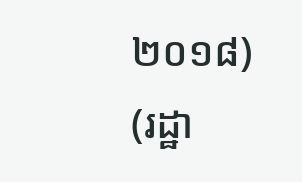២០១៨)
(រដ្ឋា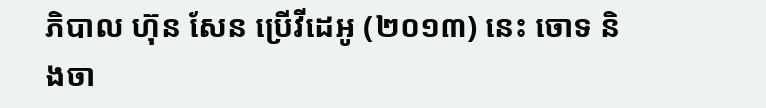ភិបាល ហ៊ុន សែន ប្រើវីដេអូ (២០១៣) នេះ ចោទ និងចា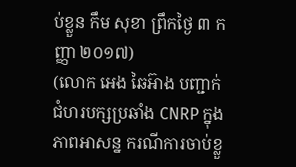ប់ខ្លួន កឹម សុខា ព្រឹកថ្ងៃ ៣ កញ្ញា ២០១៧)
(លោក អេង ឆៃអ៊ាង បញ្ជាក់ជំហរបក្សប្រឆាំង CNRP ក្នុងភាពអាសន្ន ករណីការចាប់ខ្លួ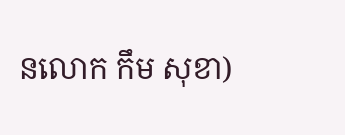នលោក កឹម សុខា)